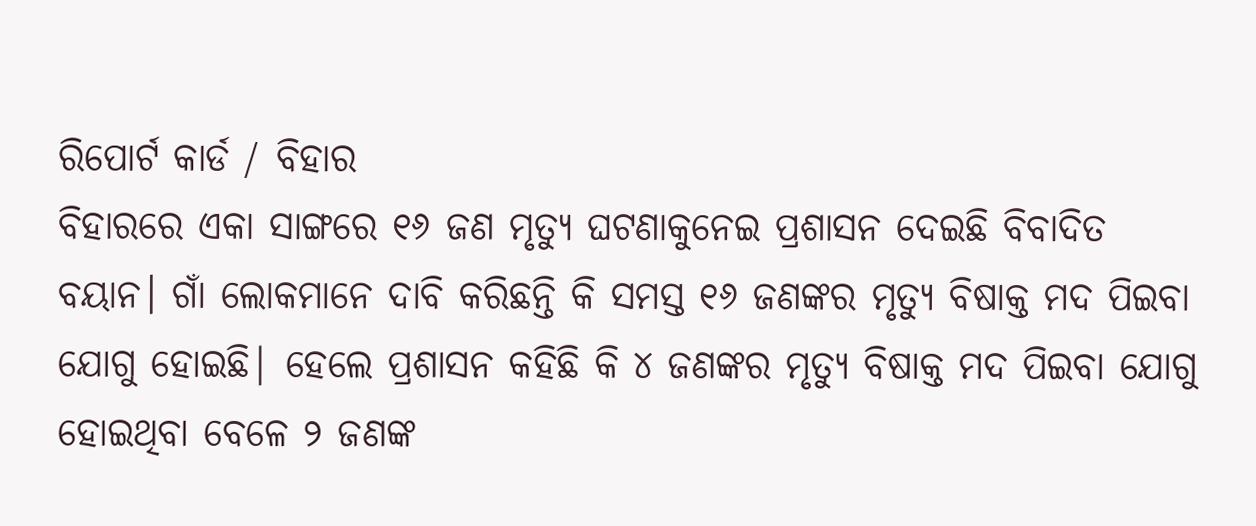ରିପୋର୍ଟ କାର୍ଡ / ବିହାର
ବିହାରରେ ଏକା ସାଙ୍ଗରେ ୧୬ ଜଣ ମୃତ୍ୟୁ ଘଟଣାକୁନେଇ ପ୍ରଶାସନ ଦେଇଛି ବିବାଦିତ ବୟାନ। ଗାଁ ଲୋକମାନେ ଦାବି କରିଛନ୍ତି କି ସମସ୍ତ ୧୬ ଜଣଙ୍କର ମୃତ୍ୟୁ ବିଷାକ୍ତ ମଦ ପିଇବା ଯୋଗୁ ହୋଇଛି| ହେଲେ ପ୍ରଶାସନ କହିଛି କି ୪ ଜଣଙ୍କର ମୃତ୍ୟୁ ବିଷାକ୍ତ ମଦ ପିଇବା ଯୋଗୁ ହୋଇଥିବା ବେଳେ ୨ ଜଣଙ୍କ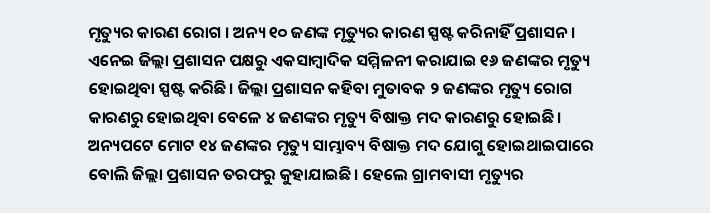ମୃତ୍ୟୁର କାରଣ ରୋଗ । ଅନ୍ୟ ୧୦ ଜଣଙ୍କ ମୃତ୍ୟୁର କାରଣ ସ୍ପଷ୍ଟ କରିନାହିଁ ପ୍ରଶାସନ। ଏନେଇ ଜିଲ୍ଲା ପ୍ରଶାସନ ପକ୍ଷରୁ ଏକସାମ୍ବାଦିକ ସମ୍ମିଳନୀ କରାଯାଇ ୧୬ ଜଣଙ୍କର ମୃତ୍ୟୁ ହୋଇଥିବା ସ୍ପଷ୍ଟ କରିଛି। ଜିଲ୍ଲା ପ୍ରଶାସନ କହିବା ମୁତାବକ ୨ ଜଣଙ୍କର ମୃତ୍ୟୁ ରୋଗ କାରଣରୁ ହୋଇଥିବା ବେଳେ ୪ ଜଣଙ୍କର ମୃତ୍ୟୁ ବିଷାକ୍ତ ମଦ କାରଣରୁ ହୋଇଛି। ଅନ୍ୟପଟେ ମୋଟ ୧୪ ଜଣଙ୍କର ମୃତ୍ୟୁ ସାମ୍ଭାବ୍ୟ ବିଷାକ୍ତ ମଦ ଯୋଗୁ ହୋଇଥାଇପାରେ ବୋଲି ଜିଲ୍ଲା ପ୍ରଶାସନ ତରଫରୁ କୁହାଯାଇଛି। ହେଲେ ଗ୍ରାମବାସୀ ମୃତ୍ୟୁର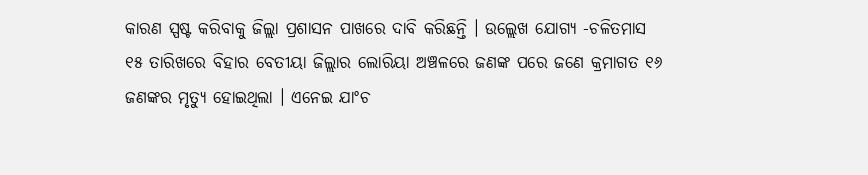କାରଣ ସ୍ପଷ୍ଟ କରିବାକୁ ଜିଲ୍ଲା ପ୍ରଶାସନ ପାଖରେ ଦାବି କରିଛନ୍ତି । ଉଲ୍ଲେଖ ଯୋଗ୍ୟ -ଚଳିତମାସ ୧୫ ତାରିଖରେ ବିହାର ବେତୀୟା ଜିଲ୍ଲାର ଲୋରିୟା ଅଞ୍ଚଳରେ ଜଣଙ୍କ ପରେ ଜଣେ କ୍ରମାଗତ ୧୬ ଜଣଙ୍କର ମୃତ୍ୟୁ ହୋଇଥିଲା । ଏନେଇ ଯାଂଚ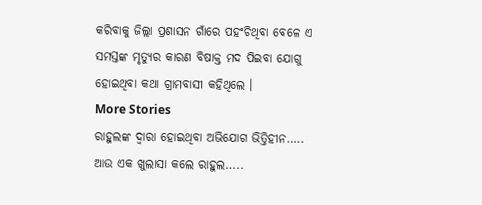କରିବାକୁ ଜିଲ୍ଲା ପ୍ରଶାସନ ଗାଁରେ ପହଂଚିଥିବା ବେଳେ ଏ ସମସ୍ତଙ୍କ ମୃତ୍ୟୁର କାରଣ ବିଷାକ୍ତ ମଦ ପିଇବା ଯୋଗୁ ହୋଇଥିବା କଥା ଗ୍ରାମବାସୀ କହିଥିଲେ ।
More Stories
ରାହୁଲଙ୍କ ଦ୍ୱାରା ହୋଇଥିବା ଅଭିଯୋଗ ଭିତ୍ତିହୀନ…..
ଆଉ ଏକ ଖୁଲାସା କଲେ ରାହୁଲ…..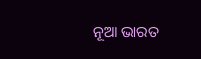ନୂଆ ଭାରତ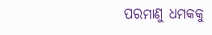ପରମାଣୁ ଧମକକୁ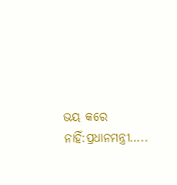ଭୟ କରେ ନାହିଁ:ପ୍ରଧାନମନ୍ତ୍ରୀ…..